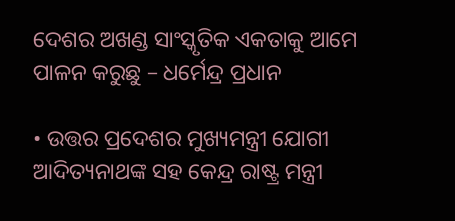ଦେଶର ଅଖଣ୍ଡ ସାଂସ୍କୃତିକ ଏକତାକୁ ଆମେ ପାଳନ କରୁଛୁ – ଧର୍ମେନ୍ଦ୍ର ପ୍ରଧାନ

• ଉତ୍ତର ପ୍ରଦେଶର ମୁଖ୍ୟମନ୍ତ୍ରୀ ଯୋଗୀ ଆଦିତ୍ୟନାଥଙ୍କ ସହ କେନ୍ଦ୍ର ରାଷ୍ଟ୍ର ମନ୍ତ୍ରୀ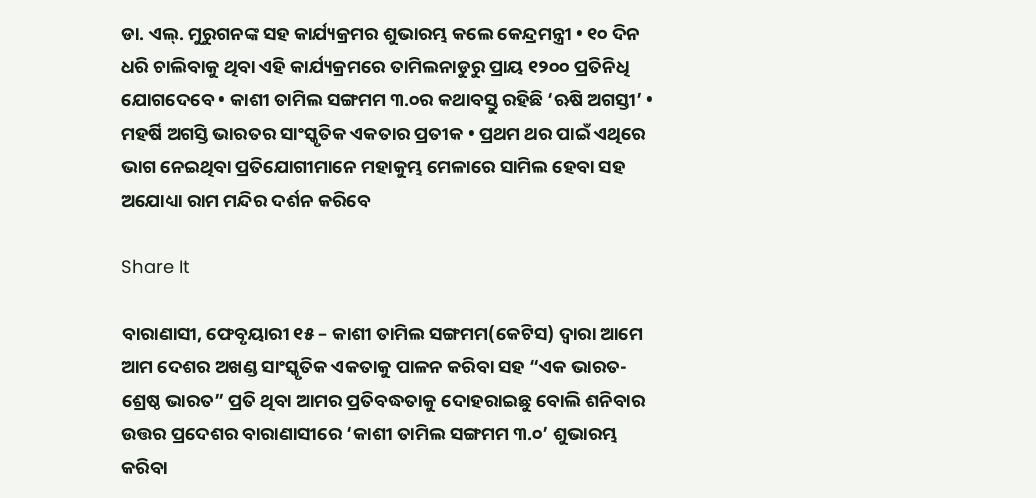ଡା. ଏଲ୍. ମୁରୁଗନଙ୍କ ସହ କାର୍ଯ୍ୟକ୍ରମର ଶୁଭାରମ୍ଭ କଲେ କେନ୍ଦ୍ରମନ୍ତ୍ରୀ • ୧୦ ଦିନ ଧରି ଚାଲିବାକୁ ଥିବା ଏହି କାର୍ଯ୍ୟକ୍ରମରେ ତାମିଲନାଡୁରୁ ପ୍ରାୟ ୧୨୦୦ ପ୍ରତିନିଧି ଯୋଗଦେବେ • କାଶୀ ତାମିଲ ସଙ୍ଗମମ ୩.୦ର କଥାବସ୍ତୁ ରହିଛି ‘ଋଷି ଅଗସ୍ତୀ’ • ମହର୍ଷି ଅଗସ୍ତି ଭାରତର ସାଂସ୍କୃତିକ ଏକତାର ପ୍ରତୀକ • ପ୍ରଥମ ଥର ପାଇଁ ଏଥିରେ ଭାଗ ନେଇଥିବା ପ୍ରତିଯୋଗୀମାନେ ମହାକୁମ୍ଭ ମେଳାରେ ସାମିଲ ହେବା ସହ ଅଯୋଧ୍ୟା ରାମ ମନ୍ଦିର ଦର୍ଶନ କରିବେ

Share It

ବାରାଣାସୀ, ଫେବୃୟାରୀ ୧୫ – କାଶୀ ତାମିଲ ସଙ୍ଗମମ(କେଟିସ) ଦ୍ୱାରା ଆମେ ଆମ ଦେଶର ଅଖଣ୍ଡ ସାଂସ୍କୃତିକ ଏକତାକୁ ପାଳନ କରିବା ସହ “ଏକ ଭାରତ- ଶ୍ରେଷ୍ଠ ଭାରତ” ପ୍ରତି ଥିବା ଆମର ପ୍ରତିବଦ୍ଧତାକୁ ଦୋହରାଇଛୁ ବୋଲି ଶନିବାର ଉତ୍ତର ପ୍ରଦେଶର ବାରାଣାସୀରେ ‘କାଶୀ ତାମିଲ ସଙ୍ଗମମ ୩.୦’ ଶୁଭାରମ୍ଭ କରିବା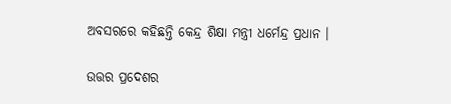ଅବସରରେ କହିଛନ୍ତି କେନ୍ଦ୍ର ଶିକ୍ଷା ମନ୍ତ୍ରୀ ଧର୍ମେନ୍ଦ୍ର ପ୍ରଧାନ ।

ଉତ୍ତର ପ୍ରଦେଶର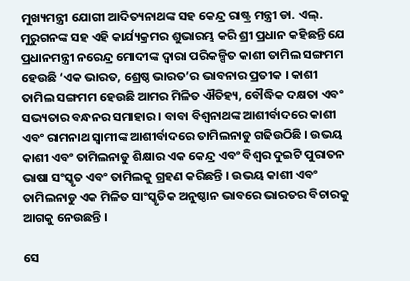ମୁଖ୍ୟମନ୍ତ୍ରୀ ଯୋଗୀ ଆଦିତ୍ୟନାଥଙ୍କ ସହ କେନ୍ଦ୍ର ରାଷ୍ଟ୍ର ମନ୍ତ୍ରୀ ଡା. ଏଲ୍. ମୁରୁଗନଙ୍କ ସହ ଏହି କାର୍ଯ୍ୟକ୍ରମର ଶୁଭାରମ୍ଭ କରି ଶ୍ରୀ ପ୍ରଧାନ କହିଛନ୍ତି ଯେ ପ୍ରଧାନମନ୍ତ୍ରୀ ନରେନ୍ଦ୍ର ମୋଦୀଙ୍କ ଦ୍ୱାରା ପରିକଳ୍ପିତ କାଶୀ ତାମିଲ ସଙ୍ଗମମ ହେଉଛି ‘ଏକ ଭାରତ, ଶ୍ରେଷ୍ଠ ଭାରତ’ର ଭାବନାର ପ୍ରତୀକ । କାଶୀ ତାମିଲ ସଙ୍ଗମମ ହେଉଛି ଆମର ମିଳିତ ଐତିହ୍ୟ, ବୌଦ୍ଧିକ ଦକ୍ଷତା ଏବଂ ସଭ୍ୟତାର ବନ୍ଧନର ସମାହାର । ବାବା ବିଶ୍ୱନାଥଙ୍କ ଆଶୀର୍ବାଦରେ କାଶୀ ଏବଂ ରାମନାଥ ସ୍ୱାମୀଙ୍କ ଆଶୀର୍ବାଦରେ ତାମିଲନାଡୁ ଗଢିଉଠିଛି । ଉଭୟ କାଶୀ ଏବଂ ତାମିଲନାଡୁ ଶିକ୍ଷାର ଏକ କେନ୍ଦ୍ର ଏବଂ ବିଶ୍ୱର ଦୁଇଟି ପୁରାତନ ଭାଷା ସଂସ୍କୃତ ଏବଂ ତାମିଲକୁ ଗ୍ରହଣ କରିଛନ୍ତି । ଉଭୟ କାଶୀ ଏବଂ ତାମିଲନାଡୁ ଏକ ମିଳିତ ସାଂସ୍କୃତିକ ଅନୁଷ୍ଠାନ ଭାବରେ ଭାରତର ବିଚାରକୁ ଆଗକୁ ନେଉଛନ୍ତି ।

ସେ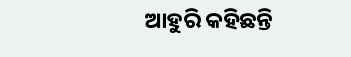ଆହୁରି କହିଛନ୍ତି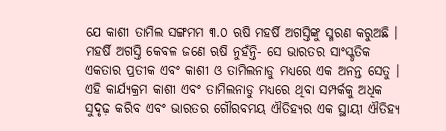ଯେ କାଶୀ ତାମିଲ ସଙ୍ଗମମ ୩.୦ ଋଷି ମହର୍ଷି ଅଗସ୍ତିଙ୍କୁ ସ୍ମରଣ କରୁଅଛି । ମହର୍ଷି ଅଗସ୍ତି କେବଳ ଜଣେ ଋଷି ନୁହଁନ୍ତି- ସେ ଭାରତର ସାଂସ୍କୃତିକ ଏକତାର ପ୍ରତୀକ ଏବଂ କାଶୀ ଓ ତାମିଲନାଡୁ ମଧ୍ୟରେ ଏକ ଅନନ୍ତ ସେତୁ । ଏହି କାର୍ଯ୍ୟକ୍ରମ କାଶୀ ଏବଂ ତାମିଲନାଡୁ ମଧ୍ୟରେ ଥିବା ସମ୍ପର୍କକୁ ଅଧିକ ସୁଦୃଢ଼ କରିବ ଏବଂ ଭାରତର ଗୌରବମୟ ଐତିହ୍ୟର ଏକ ସ୍ଥାୟୀ ଐତିହ୍ୟ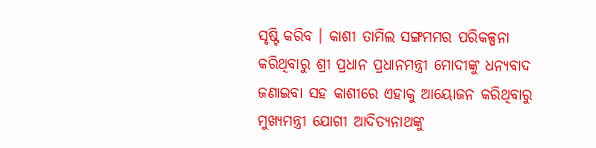ସୃଷ୍ଟି କରିବ । କାଶୀ ତାମିଲ ସଙ୍ଗମମର ପରିକଳ୍ପନା କରିଥିବାରୁ ଶ୍ରୀ ପ୍ରଧାନ ପ୍ରଧାନମନ୍ତ୍ରୀ ମୋଦୀଙ୍କୁ ଧନ୍ୟବାଦ ଜଣାଇବା ସହ କାଶୀରେ ଏହାକୁ ଆୟୋଜନ କରିଥିବାରୁ ମୁଖ୍ୟମନ୍ତ୍ରୀ ଯୋଗୀ ଆଦିତ୍ୟନାଥଙ୍କୁ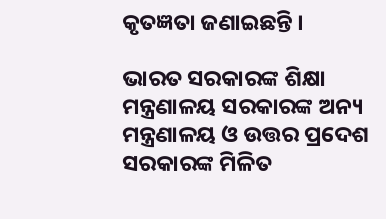କୃତଜ୍ଞତା ଜଣାଇଛନ୍ତି ।

ଭାରତ ସରକାରଙ୍କ ଶିକ୍ଷା ମନ୍ତ୍ରଣାଳୟ ସରକାରଙ୍କ ଅନ୍ୟ ମନ୍ତ୍ରଣାଳୟ ଓ ଉତ୍ତର ପ୍ରଦେଶ ସରକାରଙ୍କ ମିଳିତ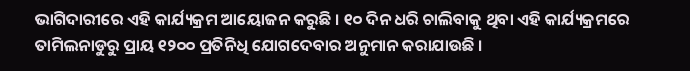ଭାଗିଦାରୀରେ ଏହି କାର୍ଯ୍ୟକ୍ରମ ଆୟୋଜନ କରୁଛି । ୧୦ ଦିନ ଧରି ଚାଲିବାକୁ ଥିବା ଏହି କାର୍ଯ୍ୟକ୍ରମରେ ତାମିଲନାଡୁରୁ ପ୍ରାୟ ୧୨୦୦ ପ୍ରତିନିଧି ଯୋଗଦେବାର ଅନୁମାନ କରାଯାଉଛି ।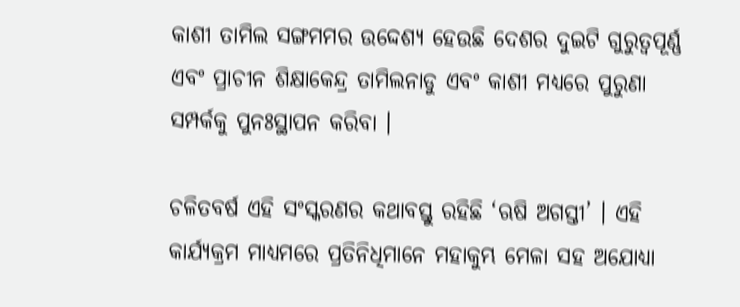କାଶୀ ତାମିଲ ସଙ୍ଗମମର ଉଦ୍ଦେଶ୍ୟ ହେଉଛି ଦେଶର ଦୁଇଟି ଗୁରୁତ୍ୱପୂର୍ଣ୍ଣ ଏବଂ ପ୍ରାଚୀନ ଶିକ୍ଷାକେନ୍ଦ୍ର ତାମିଲନାଡୁ ଏବଂ କାଶୀ ମଧ୍ୟରେ ପୁରୁଣା ସମ୍ପର୍କକୁ ପୁନଃସ୍ଥାପନ କରିବା ।

ଚଳିତବର୍ଷ ଏହି ସଂସ୍କରଣର କଥାବସ୍ତୁ ରହିଛି ‘ଋଷି ଅଗସ୍ତୀ’ । ଏହି କାର୍ଯ୍ୟକ୍ରମ ମାଧ୍ୟମରେ ପ୍ରତିନିଧିମାନେ ମହାକୁମ୍ଭ ମେଳା ସହ ଅଯୋଧ୍ୟା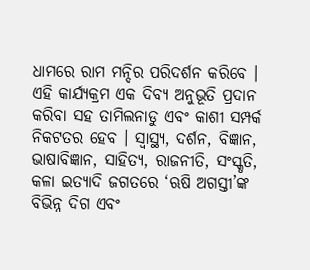ଧାମରେ ରାମ ମନ୍ଦିର ପରିଦର୍ଶନ କରିବେ । ଏହି କାର୍ଯ୍ୟକ୍ରମ ଏକ ଦିବ୍ୟ ଅନୁଭୂତି ପ୍ରଦାନ କରିବା ସହ ତାମିଲନାଡୁ ଏବଂ କାଶୀ ସମ୍ପର୍କ ନିକଟତର ହେବ । ସ୍ୱାସ୍ଥ୍ୟ, ଦର୍ଶନ, ବିଜ୍ଞାନ, ଭାଷାବିଜ୍ଞାନ, ସାହିତ୍ୟ, ରାଜନୀତି, ସଂସ୍କୃତି, କଳା ଇତ୍ୟାଦି ଜଗତରେ ‘ଋଷି ଅଗସ୍ତୀ’ଙ୍କ ବିଭିନ୍ନ ଦିଗ ଏବଂ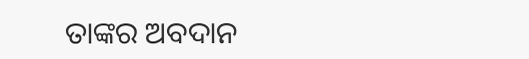ତାଙ୍କର ଅବଦାନ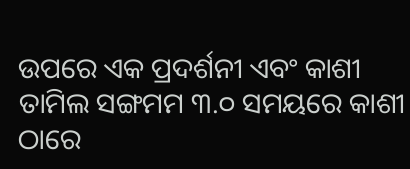ଉପରେ ଏକ ପ୍ରଦର୍ଶନୀ ଏବଂ କାଶୀ ତାମିଲ ସଙ୍ଗମମ ୩.୦ ସମୟରେ କାଶୀ ଠାରେ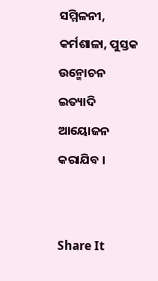ସମ୍ମିଳନୀ, କର୍ମଶାଳା, ପୁସ୍ତକ ଉନ୍ମୋଚନ ଇତ୍ୟାଦି ଆୟୋଜନ କରାଯିବ ।


Share It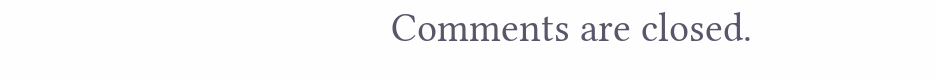Comments are closed.